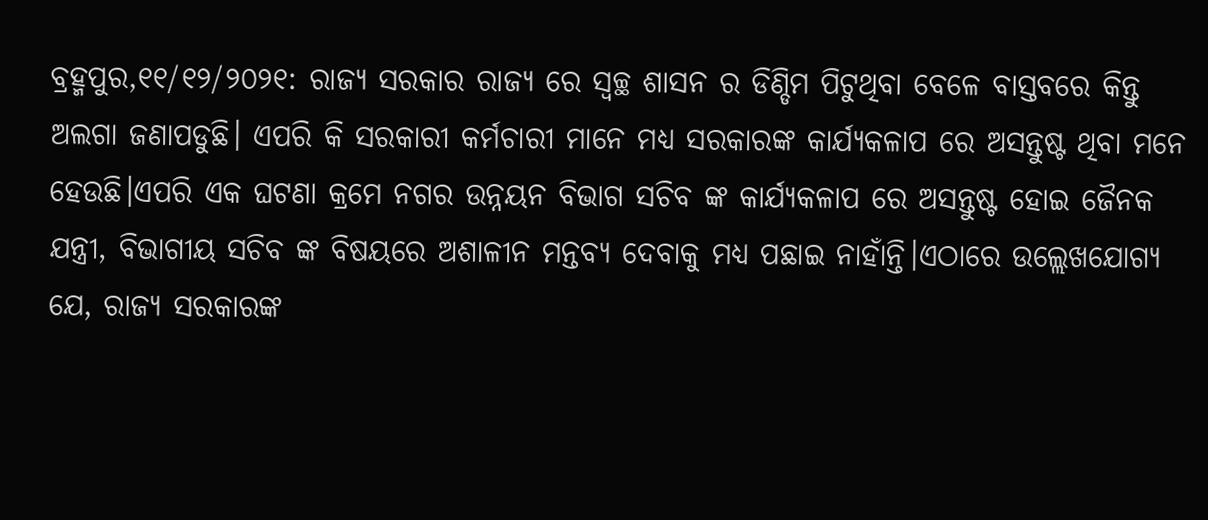ବ୍ରହ୍ମପୁର,୧୧/୧୨/୨୦୨୧: ରାଜ୍ୟ ସରକାର ରାଜ୍ୟ ରେ ସ୍ବଚ୍ଛ ଶାସନ ର ଡିଣ୍ଡିମ ପିଟୁଥିବା ବେଳେ ବାସ୍ତବରେ କିନ୍ତୁ ଅଲଗା ଜଣାପଡୁଛି। ଏପରି କି ସରକାରୀ କର୍ମଚାରୀ ମାନେ ମଧ୍ୟ ସରକାରଙ୍କ କାର୍ଯ୍ୟକଳାପ ରେ ଅସନ୍ତୁଷ୍ଟ ଥିବା ମନେ ହେଉଛି।ଏପରି ଏକ ଘଟଣା କ୍ରମେ ନଗର ଉନ୍ନୟନ ବିଭାଗ ସଚିବ ଙ୍କ କାର୍ଯ୍ୟକଳାପ ରେ ଅସନ୍ତୁଷ୍ଟ ହୋଇ ଜୈନକ ଯନ୍ତ୍ରୀ, ବିଭାଗୀୟ ସଚିବ ଙ୍କ ବିଷୟରେ ଅଶାଳୀନ ମନ୍ତବ୍ୟ ଦେବାକୁ ମଧ୍ୟ ପଛାଇ ନାହାଁନ୍ତି।ଏଠାରେ ଉଲ୍ଲେଖଯୋଗ୍ୟ ଯେ, ରାଜ୍ୟ ସରକାରଙ୍କ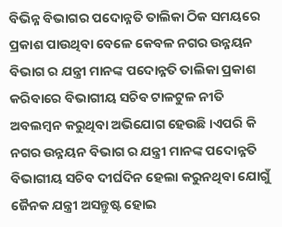ବିଭିନ୍ନ ବିଭାଗର ପଦୋନ୍ନତି ତାଲିକା ଠିକ ସମୟରେ ପ୍ରକାଶ ପାଉଥିବା ବେଳେ କେବଳ ନଗର ଉନ୍ନୟନ ବିଭାଗ ର ଯନ୍ତ୍ରୀ ମାନଙ୍କ ପଦୋନ୍ନତି ତାଲିକା ପ୍ରକାଶ କରିବାରେ ବିଭାଗୀୟ ସଚିବ ଟାଳଟୁଳ ନୀତି ଅବଲମ୍ବନ କରୁଥିବା ଅଭିଯୋଗ ହେଉଛି।ଏପରି କି ନଗର ଉନ୍ନୟନ ବିଭାଗ ର ଯନ୍ତ୍ରୀ ମାନଙ୍କ ପଦୋନ୍ନତି ବିଭାଗୀୟ ସଚିବ ଦୀର୍ଘଦିନ ହେଲା କରୁନଥିବା ଯୋଗୁଁ ଜୈନକ ଯନ୍ତ୍ରୀ ଅସନ୍ତୁଷ୍ଟ ହୋଇ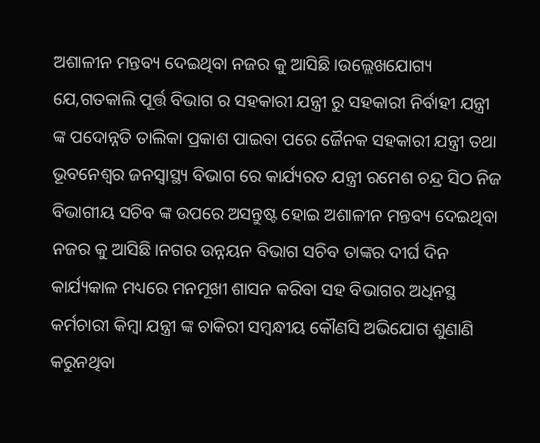ଅଶାଳୀନ ମନ୍ତବ୍ୟ ଦେଇଥିବା ନଜର କୁ ଆସିଛି।ଉଲ୍ଲେଖଯୋଗ୍ୟ ଯେ,ଗତକାଲି ପୂର୍ତ୍ତ ବିଭାଗ ର ସହକାରୀ ଯନ୍ତ୍ରୀ ରୁ ସହକାରୀ ନିର୍ବାହୀ ଯନ୍ତ୍ରୀ ଙ୍କ ପଦୋନ୍ନତି ତାଲିକା ପ୍ରକାଶ ପାଇବା ପରେ ଜୈନକ ସହକାରୀ ଯନ୍ତ୍ରୀ ତଥା ଭୂବନେଶ୍ୱର ଜନସ୍ବାସ୍ଥ୍ୟ ବିଭାଗ ରେ କାର୍ଯ୍ୟରତ ଯନ୍ତ୍ରୀ ରମେଶ ଚନ୍ଦ୍ର ସିଠ ନିଜ ବିଭାଗୀୟ ସଚିବ ଙ୍କ ଉପରେ ଅସନ୍ତୁଷ୍ଟ ହୋଇ ଅଶାଳୀନ ମନ୍ତବ୍ୟ ଦେଇଥିବା ନଜର କୁ ଆସିଛି।ନଗର ଉନ୍ନୟନ ବିଭାଗ ସଚିବ ତାଙ୍କର ଦୀର୍ଘ ଦିନ କାର୍ଯ୍ୟକାଳ ମଧ୍ୟରେ ମନମୂଖୀ ଶାସନ କରିବା ସହ ବିଭାଗର ଅଧିନସ୍ଥ କର୍ମଚାରୀ କିମ୍ବା ଯନ୍ତ୍ରୀ ଙ୍କ ଚାକିରୀ ସମ୍ବନ୍ଧୀୟ କୌଣସି ଅଭିଯୋଗ ଶୁଣାଣି କରୁନଥିବା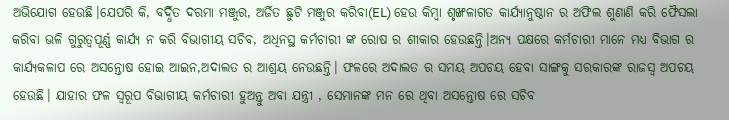ଅଭିଯୋଗ ହେଉଛି।ଯେପରି କି, ବର୍ଦ୍ଧିତ ଦରମା ମଞ୍ଜୁର, ଅର୍ଜିତ ଛୁଟି ମଞ୍ଜୁର କରିବା(EL) ହେଉ କିମ୍ବା ଶୃଙ୍ଖଳାଗତ କାର୍ଯ୍ୟାନୁଷ୍ଠାନ ର ଅଫିଲ ଶୁଣାଣି କରି ଫୈସଲା କରିବା ଭଳି ଗୁରୁତ୍ୱପୂର୍ଣ୍ଣ କାର୍ଯ୍ୟ ନ କରି ବିଭାଗୀୟ ସଚିବ, ଅଧିନସ୍ଥ କର୍ମଚାରୀ ଙ୍କ ରୋଷ ର ଶୀକାର ହେଉଛନ୍ତି।ଅନ୍ୟ ପକ୍ଷରେ କର୍ମଚାରୀ ମାନେ ମଧ୍ୟ ବିଭାଗ ର କାର୍ଯ୍ୟକଳାପ ରେ ଅସନ୍ତୋଷ ହୋଇ ଆଇନ,ଅଦାଲତ ର ଆଶ୍ରୟ ନେଉଛନ୍ତି। ଫଳରେ ଅଦାଲତ ର ସମୟ ଅପଚୟ ହେବା ସାଙ୍ଗକୁ ସରକାରଙ୍କ ରାଜସ୍ୱ ଅପଚୟ ହେଉଛି। ଯାହାର ଫଳ ସ୍ବରୂପ ବିଭାଗୀୟ କର୍ମଚାରୀ ହୁଅନ୍ତୁ ଅବା ଯନ୍ତ୍ରୀ , ସେମାନଙ୍କ ମନ ରେ ଥିବା ଅସନ୍ତୋଷ ରେ ସଚିବ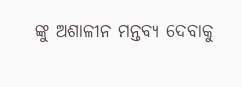ଙ୍କୁ ଅଶାଳୀନ ମନ୍ତବ୍ୟ ଦେବାକୁ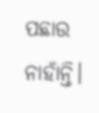ପଛାଉ ନାହାଁନ୍ତି।